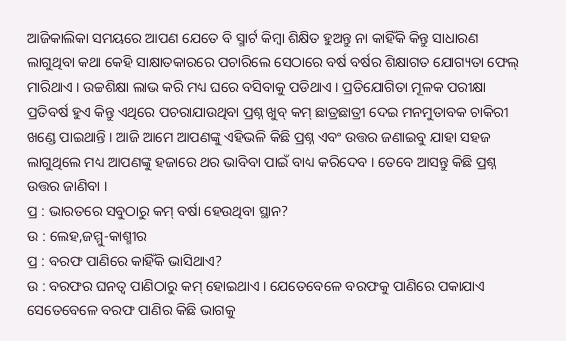ଆଜିକାଲିକା ସମୟରେ ଆପଣ ଯେତେ ବି ସ୍ମାର୍ଟ କିମ୍ବା ଶିକ୍ଷିତ ହୁଅନ୍ତୁ ନା କାହିଁକି କିନ୍ତୁ ସାଧାରଣ ଲାଗୁଥିବା କଥା କେହି ସାକ୍ଷାତକାରରେ ପଚାରିଲେ ସେଠାରେ ବର୍ଷ ବର୍ଷର ଶିକ୍ଷାଗତ ଯୋଗ୍ୟତା ଫେଲ୍ ମାରିଥାଏ । ଉଚ୍ଚଶିକ୍ଷା ଲାଭ କରି ମଧ୍ୟ ଘରେ ବସିବାକୁ ପଡିଥାଏ । ପ୍ରତିଯୋଗିତା ମୂଳକ ପରୀକ୍ଷା ପ୍ରତିବର୍ଷ ହୁଏ କିନ୍ତୁ ଏଥିରେ ପଚରାଯାଉଥିବା ପ୍ରଶ୍ନ ଖୁବ୍ କମ୍ ଛାତ୍ରଛାତ୍ରୀ ଦେଇ ମନମୁତାବକ ଚାକିରୀ ଖଣ୍ଡେ ପାଇଥାନ୍ତି । ଆଜି ଆମେ ଆପଣଙ୍କୁ ଏହିଭଳି କିଛି ପ୍ରଶ୍ନ ଏବଂ ଉତ୍ତର ଜଣାଇବୁ ଯାହା ସହଜ ଲାଗୁଥିଲେ ମଧ୍ୟ ଆପଣଙ୍କୁ ହଜାରେ ଥର ଭାବିବା ପାଇଁ ବାଧ୍ୟ କରିଦେବ । ତେବେ ଆସନ୍ତୁ କିଛି ପ୍ରଶ୍ନ ଉତ୍ତର ଜାଣିବା ।
ପ୍ର : ଭାରତରେ ସବୁଠାରୁ କମ୍ ବର୍ଷା ହେଉଥିବା ସ୍ଥାନ?
ଉ : ଲେହ,ଜମ୍ମୁ-କାଶ୍ମୀର
ପ୍ର : ବରଫ ପାଣିରେ କାହିଁକି ଭାସିଥାଏ?
ଉ : ବରଫର ଘନତ୍ୱ ପାଣିଠାରୁ କମ୍ ହୋଇଥାଏ । ଯେତେବେଳେ ବରଫକୁ ପାଣିରେ ପକାଯାଏ ସେତେବେଳେ ବରଫ ପାଣିର କିଛି ଭାଗକୁ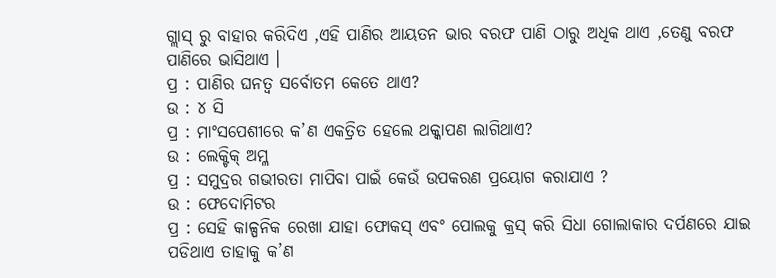ଗ୍ଲାସ୍ ରୁ ବାହାର କରିଦିଏ ,ଏହି ପାଣିର ଆୟତନ ଭାର ବରଫ ପାଣି ଠାରୁ ଅଧିକ ଥାଏ ,ତେଣୁ ବରଫ ପାଣିରେ ଭାସିଥାଏ ।
ପ୍ର : ପାଣିର ଘନତ୍ୱ ସର୍ବୋତମ କେତେ ଥାଏ?
ଉ : ୪ ସି
ପ୍ର : ମାଂସପେଶୀରେ କ’ଣ ଏକତ୍ରିତ ହେଲେ ଥକ୍କାପଣ ଲାଗିଥାଏ?
ଉ : ଲେକ୍ଟିକ୍ ଅମ୍ଳ
ପ୍ର : ସମୁଦ୍ରର ଗଭୀରତା ମାପିବା ପାଇଁ କେଉଁ ଉପକରଣ ପ୍ରୟୋଗ କରାଯାଏ ?
ଉ : ଫେଦୋମିଟର
ପ୍ର : ସେହି କାଳ୍ପନିକ ରେଖା ଯାହା ଫୋକସ୍ ଏବଂ ପୋଲକୁ କ୍ରସ୍ କରି ସିଧା ଗୋଲାକାର ଦର୍ପଣରେ ଯାଇ ପଡିଥାଏ ତାହାକୁ କ’ଣ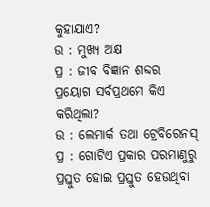କୁହାଯାଏ?
ଉ : ମୁଖ୍ୟ ଅକ୍ଷ
ପ୍ର : ଜୀବ ବିଜ୍ଞାନ ଶବ୍ଦର ପ୍ରୟୋଗ ସର୍ବପ୍ରଥମେ କିଏ କରିଥିଲା?
ଉ : ଲେମାର୍କ ତଥା ଟ୍ରେବିରେନସ୍
ପ୍ର : ଗୋଟିଏ ପ୍ରକାର ପରମାଣୁରୁ ପ୍ରସ୍ତୁତ ହୋଇ ପ୍ରସ୍ତୁତ ହେଉଥିବା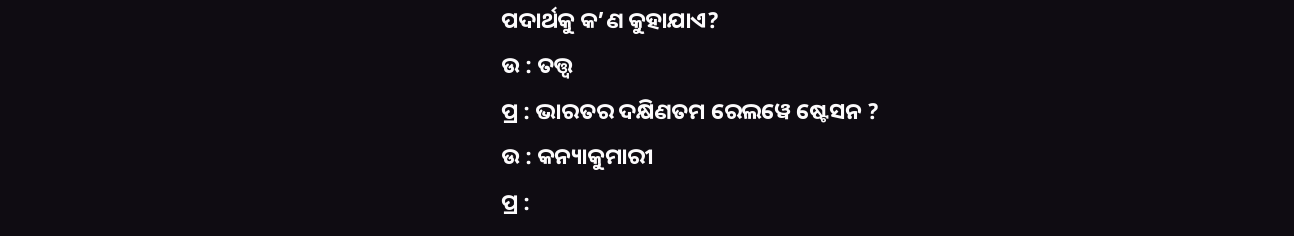ପଦାର୍ଥକୁ କ’ଣ କୁହାଯାଏ?
ଉ : ତତ୍ତ୍ୱ
ପ୍ର : ଭାରତର ଦକ୍ଷିଣତମ ରେଲୱେ ଷ୍ଟେସନ ?
ଉ : କନ୍ୟାକୁମାରୀ
ପ୍ର :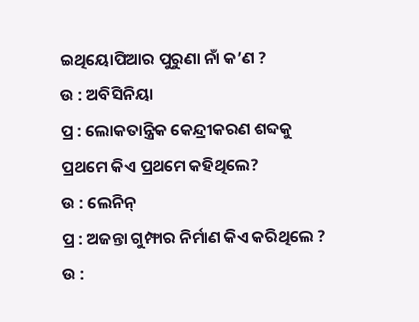ଇଥିୟୋପିଆର ପୁରୁଣା ନାଁ କ’ଣ ?
ଉ : ଅବିସିନିୟା
ପ୍ର : ଲୋକତାନ୍ତ୍ରିକ କେନ୍ଦ୍ରୀକରଣ ଶବ୍ଦକୁ ପ୍ରଥମେ କିଏ ପ୍ରଥମେ କହିଥିଲେ?
ଉ : ଲେନିନ୍
ପ୍ର : ଅଜନ୍ତା ଗୁମ୍ଫାର ନିର୍ମାଣ କିଏ କରିଥିଲେ ?
ଉ :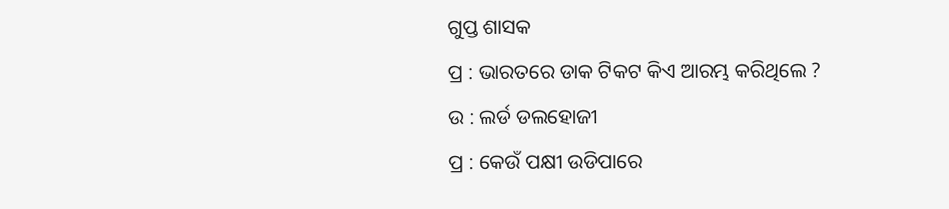ଗୁପ୍ତ ଶାସକ
ପ୍ର : ଭାରତରେ ଡାକ ଟିକଟ କିଏ ଆରମ୍ଭ କରିଥିଲେ ?
ଉ : ଲର୍ଡ ଡଲହୋଜୀ
ପ୍ର : କେଉଁ ପକ୍ଷୀ ଉଡିପାରେ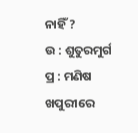ନାହିଁ ?
ଉ : ଶୁତୁରମୁର୍ଗ
ପ୍ର : ମଣିଷ ଖପୁରୀରେ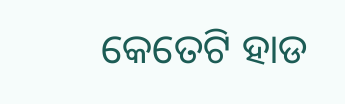କେତେଟି ହାଡ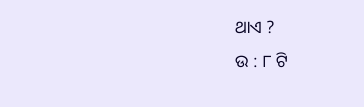ଥାଏ ?
ଉ : ୮ ଟି